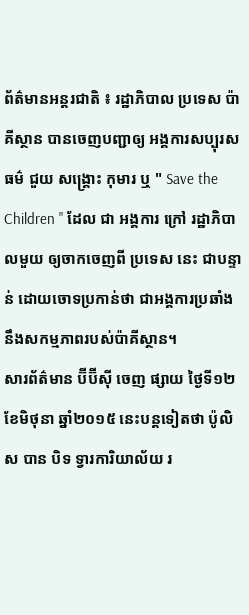ព័ត៌មានអន្តរជាតិ ៖ រដ្ឋាភិបាល ប្រទេស ប៉ាគីស្ថាន បានចេញបញ្ជាឲ្យ អង្គការសប្បុរសធម៌ ជួយ សង្គ្រោះ កុមារ ឬ " Save the Children " ដែល ជា អង្គការ ក្រៅ រដ្ឋាភិបាលមួយ ឲ្យចាកចេញពី ប្រទេស នេះ ជាបន្ទាន់ ដោយចោទប្រកាន់ថា ជាអង្គការប្រឆាំងនឹងសកម្មភាពរបស់ប៉ាគីស្ថាន។
សារព័ត៌មាន ប៊ីប៊ីស៊ី ចេញ ផ្សាយ ថ្ងៃទី១២ ខែមិថុនា ឆ្នាំ២០១៥ នេះបន្ដទៀតថា ប៉ូលិស បាន បិទ ទ្វារការិយាល័យ រ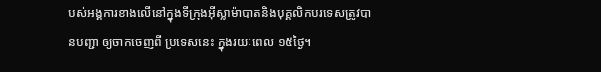បស់អង្គការខាងលើនៅក្នុងទីក្រុងអ៊ីស្លាម៉ាបាតនិងបុគ្គលិកបរទេសត្រូវបានបញ្ជា ឲ្យចាកចេញពី ប្រទេសនេះ ក្នុងរយៈពេល ១៥ថ្ងៃ។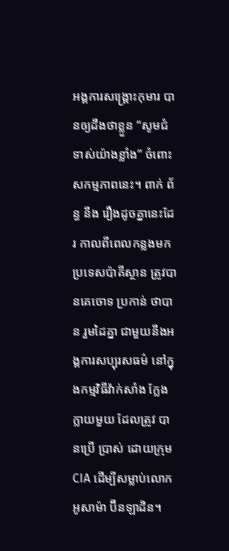អង្គការសង្គ្រោះកុមារ បានឲ្យដឹងថាខ្លួន “សូមជំទាស់យ៉ាងខ្លាំង” ចំពោះ សកម្មភាពនេះ។ ពាក់ ព័ន្ធ នឹង រឿងដូចគ្នានេះដែរ កាលពីពេលកន្លងមក ប្រទេសប៉ាគីស្ថាន ត្រូវបានគេចោទ ប្រកាន់ ថាបាន រួមដៃគ្នា ជាមួយនឹងអង្គការសប្បុរសធម៌ នៅក្នុងកម្មវិធីវ៉ាក់សាំង ក្លែងក្លាយមួយ ដែលត្រូវ បានប្រើ ប្រាស់ ដោយក្រុម CIA ដើម្បីសម្លាប់លោក អូសាម៉ា ប៊ីនឡាដិន។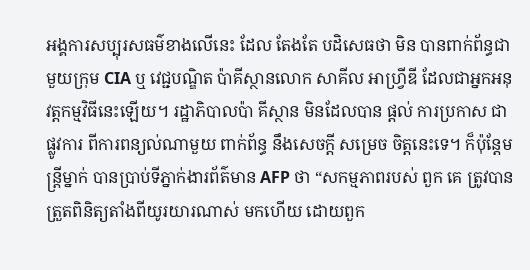អង្គការសប្បុរសធម៌ខាងលើនេះ ដែល តែងតែ បដិសេធថា មិន បានពាក់ព័ន្ធជាមួយក្រុម CIA ឬ វេជ្ជបណ្ឌិត ប៉ាគីស្ថានលោក សាគីល អាហ្វ្រីឌី ដែលជាអ្នកអនុវត្តកម្មវិធីនេះឡើយ។ រដ្ឋាភិបាលប៉ា គីស្ថាន មិនដែលបាន ផ្តល់ ការប្រកាស ជា ផ្លូវការ ពីការពន្យល់ណាមួយ ពាក់ព័ន្ធ នឹងសេចក្ដី សម្រេច ចិត្តនេះទេ។ ក៏ប៉ុន្តែមន្រ្តីម្នាក់ បានប្រាប់ទីភ្នាក់ងារព័ត៌មាន AFP ថា “សកម្មភាពរបស់ ពួក គេ ត្រូវបានត្រួតពិនិត្យតាំងពីយូរយារណាស់ មកហើយ ដោយពួក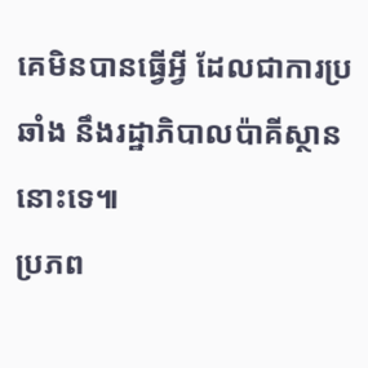គេមិនបានធ្វើអ្វី ដែលជាការប្រ ឆាំង នឹងរដ្ឋាភិបាលប៉ាគីស្ថាននោះទេ៕
ប្រភព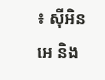៖ ស៊ីអិនអេ និង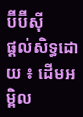ប៊ីប៊ីស៊ី
ផ្តល់សិទ្ធដោយ ៖ ដើមអម្ពិល